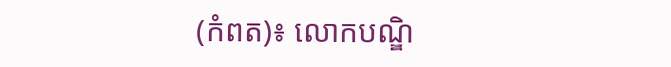(កំពត)៖ លោកបណ្ឌិ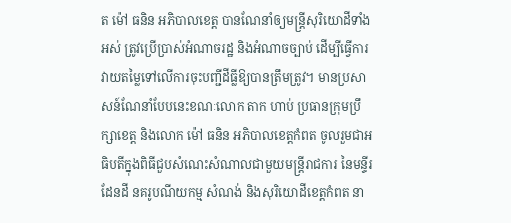ត ម៉ៅ ធនិន អភិបាលខេត្ត បានណែនាំឲ្យមន្ត្រីសុរិយោដីទាំងអស់ ត្រូវប្រើប្រាស់អំណាចរដ្ឋ និងអំណាចច្បាប់ ដើម្បីធ្វើការវាយតម្លៃទៅលើការចុះបញ្ជីដីធ្លីឱ្យបានត្រឹមត្រូវ។ មានប្រសាសន៍ណែនាំបែបនេះខណៈលោក តាក ហាប់ ប្រធានក្រុមប្រឹក្សាខេត្ត និងលោក ម៉ៅ ធនិន អភិបាលខេត្តកំពត ចូលរួមជាអធិបតីក្នុងពិធីជួបសំណេះសំណាលជាមួយមន្ត្រីរាជការ នៃមន្ទីរដែនដី នគរូបណីយកម្ម សំណង់ និងសុរិយោដីខេត្តកំពត នា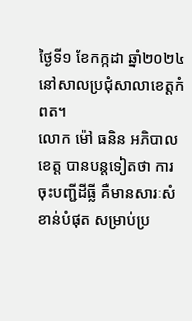ថ្ងៃទី១ ខែកក្កដា ឆ្នាំ២០២៤ នៅសាលប្រជុំសាលាខេត្តកំពត។
លោក ម៉ៅ ធនិន អភិបាលខេត្ត បានបន្តទៀតថា ការចុះបញ្ជីដីធ្លី គឺមានសារៈសំខាន់បំផុត សម្រាប់ប្រ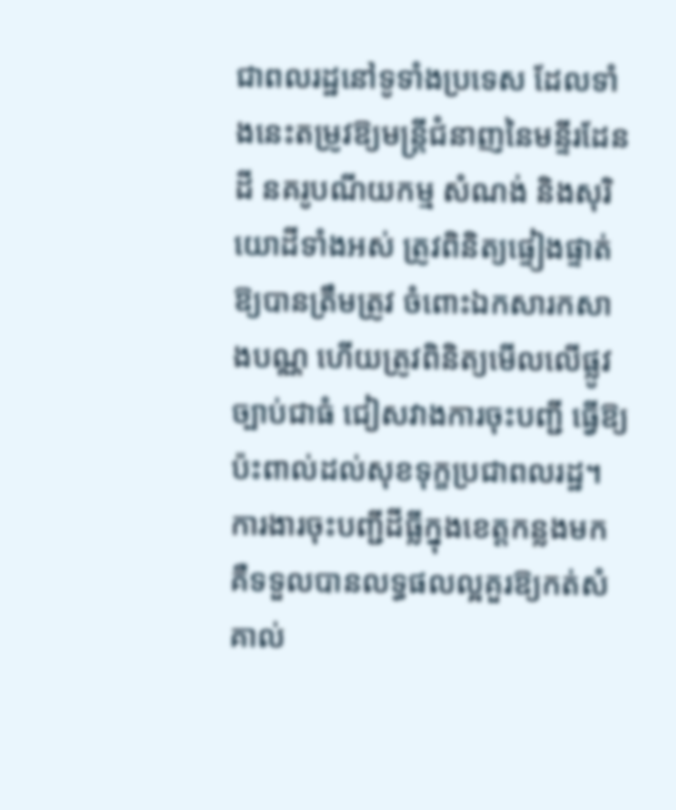ជាពលរដ្ឋនៅទូទាំងប្រទេស ដែលទាំងនេះតម្រូវឱ្យមន្ត្រីជំនាញនៃមន្ទីរដែនដី នគរូបណីយកម្ម សំណង់ និងសុរិយោដីទាំងអស់ ត្រូវពិនិត្យផ្ទៀងផ្ទាត់ឱ្យបានត្រឹមត្រូវ ចំពោះឯកសារកសាងបណ្ណ ហើយត្រូវពិនិត្យមើលលើផ្លូវច្បាប់ជាធំ ជៀសវាងការចុះបញ្ជី ធ្វើឱ្យប៉ះពាល់ដល់សុខទុក្ខប្រជាពលរដ្ឋ។
ការងារចុះបញ្ជីដីធ្លីក្នុងខេត្តកន្លងមក គឺទទួលបានលទ្ធផលល្អគួរឱ្យកត់សំគាល់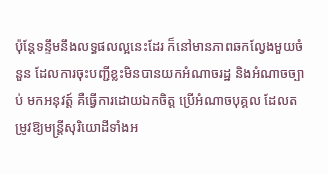ប៉ុន្តែទន្ទឹមនឹងលទ្ធផលល្អនេះដែរ ក៏នៅមានភាពឆកល្វែងមួយចំនួន ដែលការចុះបញ្ជីខ្លះមិនបានយកអំណាចរដ្ឋ និងអំណាចច្បាប់ មកអនុវត្ត៍ គឺធ្វើការដោយឯកចិត្ត ប្រើអំណាចបុគ្គល ដែលតម្រូវឱ្យមន្ត្រីសុរិយោដីទាំងអ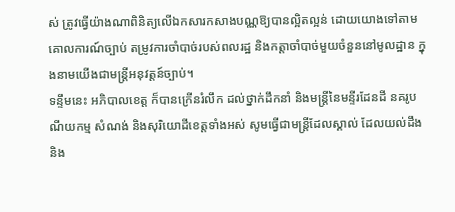ស់ ត្រូវធ្វើយ៉ាងណាពិនិត្យលើឯកសារកសាងបណ្ណឱ្យបានល្អិតល្អន់ ដោយយោងទៅតាមគោលការណ៍ច្បាប់ តម្រូវការចាំបាច់របស់ពលរដ្ឋ និងកត្តាចាំបាច់មួយចំនួននៅមូលដ្ឋាន ក្នុងនាមយើងជាមន្ត្រីអនុវត្តន៍ច្បាប់។
ទន្ទឹមនេះ អភិបាលខេត្ត ក៏បានក្រើនរំលឹក ដល់ថ្នាក់ដឹកនាំ និងមន្ត្រីនៃមន្ទីរដែនដី នគរូបណីយកម្ម សំណង់ និងសុរិយោដីខេត្តទាំងអស់ សូមធ្វើជាមន្ត្រីដែលស្គាល់ ដែលយល់ដឹង និង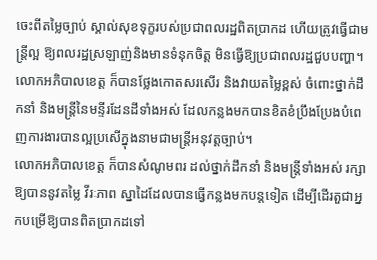ចេះពីតម្លៃច្បាប់ ស្គាល់សុខទុក្ខរបស់ប្រជាពលរដ្ឋពិតប្រាកដ ហើយត្រូវធ្វើជាមន្ត្រីល្អ ឱ្យពលរដ្ឋស្រឡាញ់និងមានទំនុកចិត្ត មិនធ្វើឱ្យប្រជាពលរដ្ឋជួបបញ្ហា។
លោកអភិបាលខេត្ត ក៏បានថ្លែងកោតសរសើរ និងវាយតម្លៃខ្ពស់ ចំពោះថ្នាក់ដឹកនាំ និងមន្ត្រីនៃមន្ទីរដែនដីទាំងអស់ ដែលកន្លងមកបានខិតខំប្រឹងប្រែងបំពេញការងារបានល្អប្រសើក្នុងនាមជាមន្ត្រីអនុវត្តច្បាប់។
លោកអភិបាលខេត្ត ក៏បានសំណូមពរ ដល់ថ្នាក់ដឹកនាំ និងមន្ត្រីទាំងអស់ រក្សាឱ្យបាននូវតម្លៃ វីរៈភាព ស្នាដៃដែលបានធ្វើកន្លងមកបន្តទៀត ដើម្បីដើរតួជាអ្នកបម្រើឱ្យបានពិតប្រាកដទៅ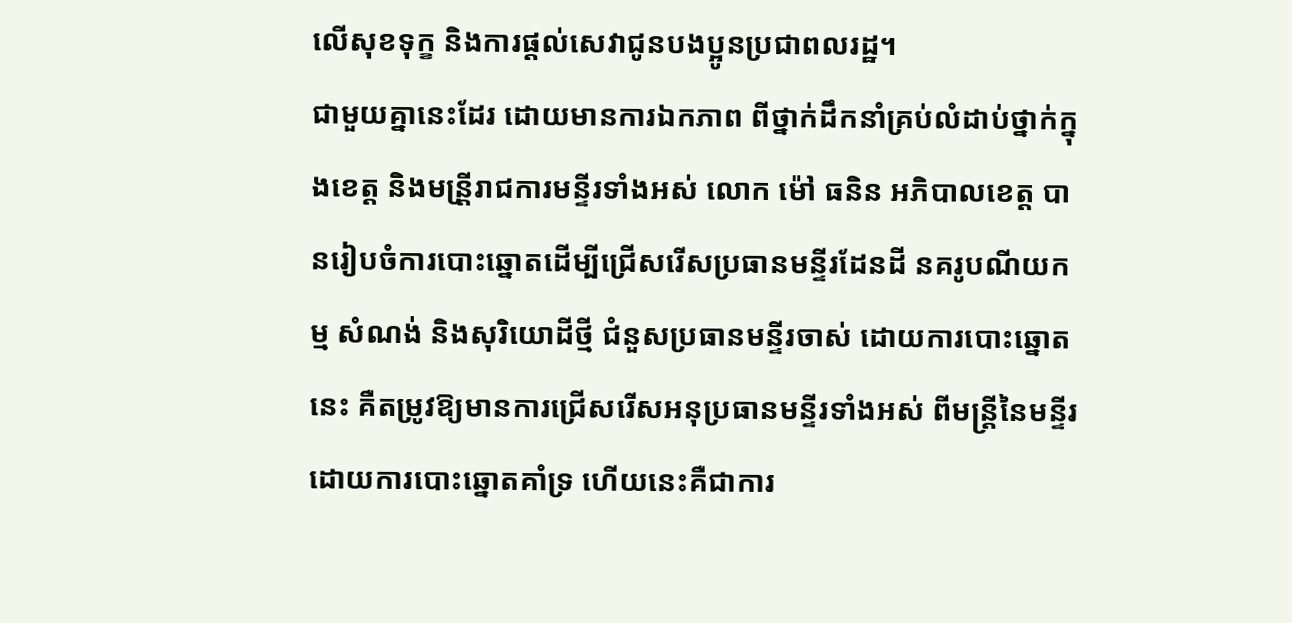លើសុខទុក្ខ និងការផ្តល់សេវាជូនបងប្អូនប្រជាពលរដ្ឋ។
ជាមួយគ្នានេះដែរ ដោយមានការឯកភាព ពីថ្នាក់ដឹកនាំគ្រប់លំដាប់ថ្នាក់ក្នុងខេត្ត និងមន្រី្តរាជការមន្ទីរទាំងអស់ លោក ម៉ៅ ធនិន អភិបាលខេត្ត បានរៀបចំការបោះឆ្នោតដើម្បីជ្រើសរើសប្រធានមន្ទីរដែនដី នគរូបណីយកម្ម សំណង់ និងសុរិយោដីថ្មី ជំនួសប្រធានមន្ទីរចាស់ ដោយការបោះឆ្នោតនេះ គឺតម្រូវឱ្យមានការជ្រើសរើសអនុប្រធានមន្ទីរទាំងអស់ ពីមន្ត្រីនៃមន្ទីរដោយការបោះឆ្នោតគាំទ្រ ហើយនេះគឺជាការ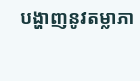បង្ហាញនូវតម្លាភា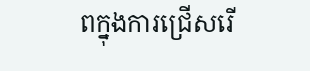ពក្នុងការជ្រើសរើ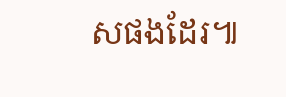សផងដែរ៕